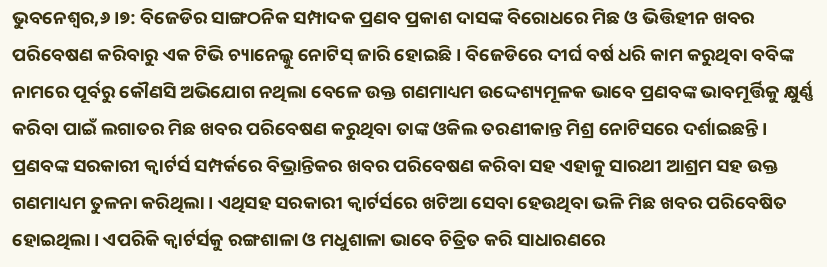ଭୁବନେଶ୍ୱର,୬।୭: ବିଜେଡିର ସାଙ୍ଗଠନିକ ସମ୍ପାଦକ ପ୍ରଣବ ପ୍ରକାଶ ଦାସଙ୍କ ବିରୋଧରେ ମିଛ ଓ ଭିତ୍ତିହୀନ ଖବର ପରିବେଷଣ କରିବାରୁ ଏକ ଟିଭି ଚ୍ୟାନେଲ୍କୁ ନୋଟିସ୍ ଜାରି ହୋଇଛି। ବିଜେଡିରେ ଦୀର୍ଘ ବର୍ଷ ଧରି କାମ କରୁଥିବା ବବିଙ୍କ ନାମରେ ପୂର୍ବରୁ କୌଣସି ଅଭିଯୋଗ ନଥିଲା ବେଳେ ଉକ୍ତ ଗଣମାଧ୍ୟମ ଉଦ୍ଦେଶ୍ୟମୂଳକ ଭାବେ ପ୍ରଣବଙ୍କ ଭାବମୂର୍ତ୍ତିକୁ କ୍ଷୁର୍ଣ୍ଣ କରିବା ପାଇଁ ଲଗାତର ମିଛ ଖବର ପରିବେଷଣ କରୁଥିବା ତାଙ୍କ ଓକିଲ ତରଣୀକାନ୍ତ ମିଶ୍ର ନୋଟିସରେ ଦର୍ଶାଇଛନ୍ତି ।
ପ୍ରଣବଙ୍କ ସରକାରୀ କ୍ୱାର୍ଟର୍ସ ସମ୍ପର୍କରେ ବିଭ୍ରାନ୍ତିକର ଖବର ପରିବେଷଣ କରିବା ସହ ଏହାକୁ ସାରଥୀ ଆଶ୍ରମ ସହ ଉକ୍ତ ଗଣମାଧ୍ୟମ ତୁଳନା କରିଥିଲା । ଏଥିସହ ସରକାରୀ କ୍ବାର୍ଟର୍ସରେ ଖଟିଆ ସେବା ହେଉଥିବା ଭଳି ମିଛ ଖବର ପରିବେଷିତ ହୋଇଥିଲା। ଏପରିକି କ୍ୱାର୍ଟର୍ସକୁ ରଙ୍ଗଶାଳା ଓ ମଧୁଶାଳା ଭାବେ ଚିତ୍ରିତ କରି ସାଧାରଣରେ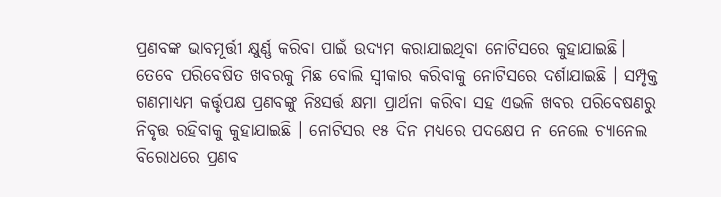ପ୍ରଣବଙ୍କ ଭାବମୂର୍ତ୍ତୀ କ୍ଷୁର୍ଣ୍ଣ କରିବା ପାଇଁ ଉଦ୍ୟମ କରାଯାଇଥିବା ନୋଟିସରେ କୁହାଯାଇଛି। ତେବେ ପରିବେଷିତ ଖବରକୁ ମିଛ ବୋଲି ସ୍ବୀକାର କରିବାକୁ ନୋଟିସରେ ଦର୍ଶାଯାଇଛି । ସମ୍ପୃକ୍ତ ଗଣମାଧ୍ୟମ କର୍ତ୍ତୃପକ୍ଷ ପ୍ରଣବଙ୍କୁ ନିଃସର୍ତ୍ତ କ୍ଷମା ପ୍ରାର୍ଥନା କରିବା ସହ ଏଭଳି ଖବର ପରିବେଷଣରୁ ନିବୃତ୍ତ ରହିବାକୁ କୁହାଯାଇଛି । ନୋଟିସର ୧୫ ଦିନ ମଧ୍ୟରେ ପଦକ୍ଷେପ ନ ନେଲେ ଚ୍ୟାନେଲ ବିରୋଧରେ ପ୍ରଣବ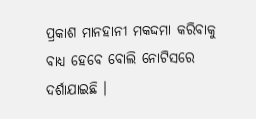ପ୍ରକାଶ ମାନହାନୀ ମକଦ୍ଦମା କରିବାକୁ ବାଧ୍ୟ ହେବେ ବୋଲି ନୋଟିସରେ ଦର୍ଶାଯାଇଛି ।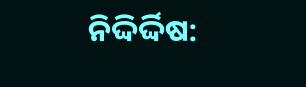ନିଦ୍ଦିର୍ଦ୍ଦିଷ: